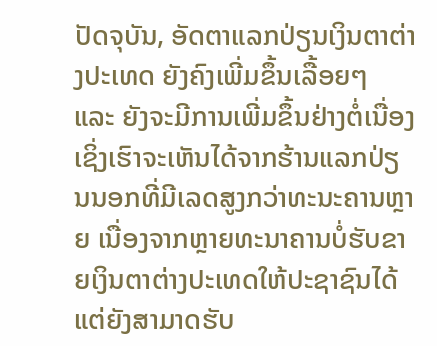ປັດຈຸບັນ, ອັດຕາແລກປ່ຽນເງິນຕາຕ່າງປະເທດ ຍັງຄົງເພີ່ມຂຶ້ນເລື້ອຍໆ ແລະ ຍັງຈະມີການເພີ່ມຂຶ້ນຢ່າງຕໍ່ເນື່ອງ ເຊິ່ງເຮົາຈະເຫັນໄດ້ຈາກຮ້ານແລກປ່ຽນນອກທີ່ມີເລດສູງກວ່າທະນະຄານຫຼາຍ ເນື່ອງຈາກຫຼາຍທະນາຄານບໍ່ຮັບຂາຍເງິນຕາຕ່າງປະເທດໃຫ້ປະຊາຊົນໄດ້ ແຕ່ຍັງສາມາດຮັບ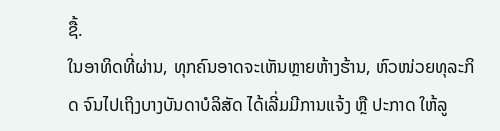ຊື້.
ໃນອາທິດທີ່ຜ່ານ, ທຸກຄົນອາດຈະເຫັນຫຼາຍຫ້າງຮ້ານ, ຫົວໜ່ວຍທຸລະກິດ ຈົນໄປເຖິງບາງບັນດາບໍລິສັດ ໄດ້ເລີ່ມມີການແຈ້ງ ຫຼື ປະກາດ ໃຫ້ລູ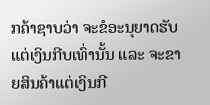ກຄ້າຊາບວ່າ ຈະຂໍອະນຸຍາດຮັບແຕ່ເງິນກີບເທົ່ານັ້ນ ແລະ ຈະຂາຍສິນຄ້າແຕ່ເງິນກີ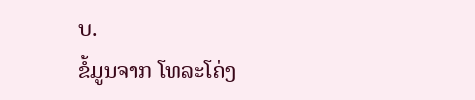ບ.
ຂໍ້ມູນຈາກ ໂທລະໂຄ່ງ